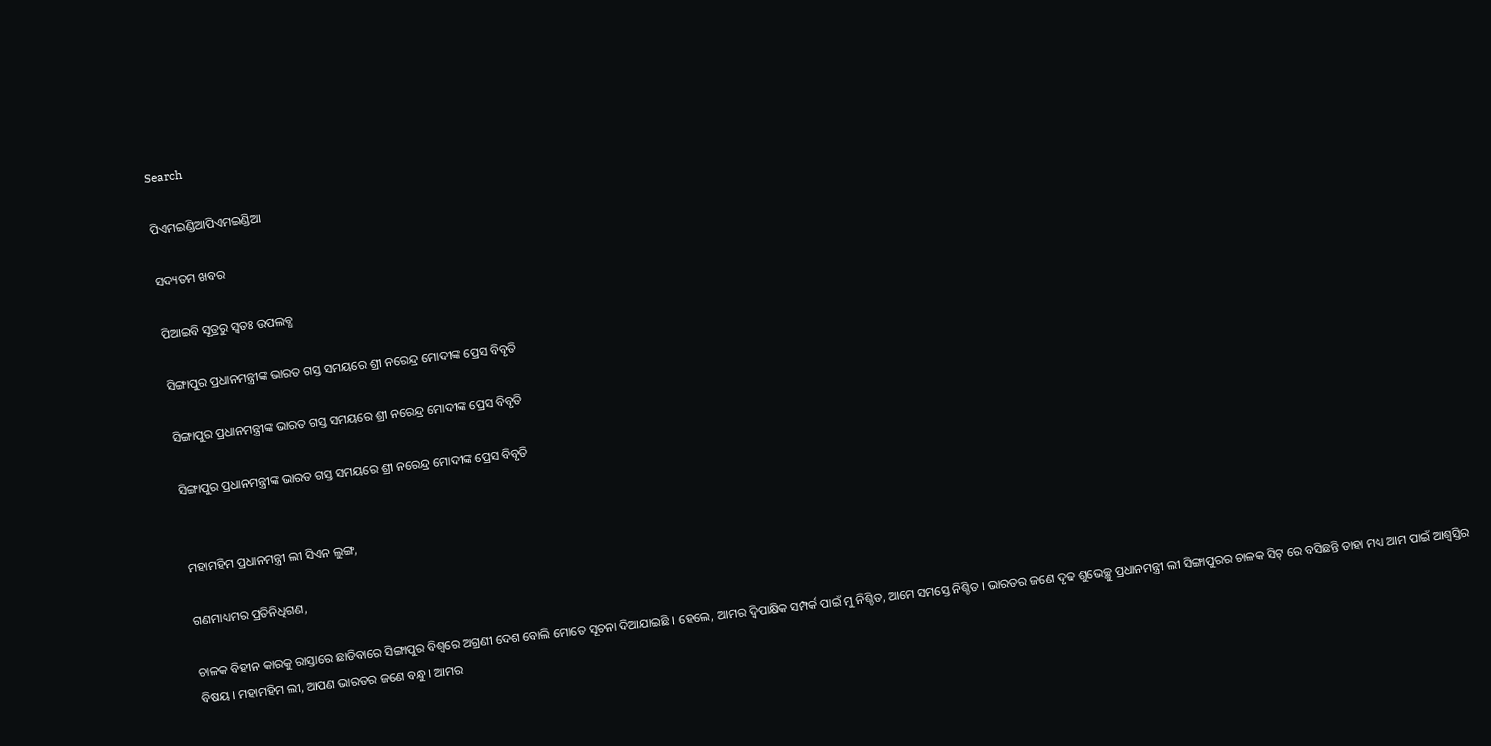Search

ପିଏମଇଣ୍ଡିଆପିଏମଇଣ୍ଡିଆ

ସଦ୍ୟତମ ଖବର

ପିଆଇବି ସୂତ୍ରରୁ ସ୍ବତଃ ଉପଲବ୍ଧ

ସିଙ୍ଗାପୁର ପ୍ରଧାନମନ୍ତ୍ରୀଙ୍କ ଭାରତ ଗସ୍ତ ସମୟରେ ଶ୍ରୀ ନରେନ୍ଦ୍ର ମୋଦୀଙ୍କ ପ୍ରେସ ବିବୃତି

ସିଙ୍ଗାପୁର ପ୍ରଧାନମନ୍ତ୍ରୀଙ୍କ ଭାରତ ଗସ୍ତ ସମୟରେ ଶ୍ରୀ ନରେନ୍ଦ୍ର ମୋଦୀଙ୍କ ପ୍ରେସ ବିବୃତି

ସିଙ୍ଗାପୁର ପ୍ରଧାନମନ୍ତ୍ରୀଙ୍କ ଭାରତ ଗସ୍ତ ସମୟରେ ଶ୍ରୀ ନରେନ୍ଦ୍ର ମୋଦୀଙ୍କ ପ୍ରେସ ବିବୃତି


ମହାମହିମ ପ୍ରଧାନମନ୍ତ୍ରୀ ଲୀ ସିଏନ ଲୁଙ୍ଗ,

ଗଣମାଧ୍ୟମର ପ୍ରତିନିଧିଗଣ,

ଚାଳକ ବିହୀନ କାରକୁ ରାସ୍ତାରେ ଛାଡିବାରେ ସିଙ୍ଗାପୁର ବିଶ୍ୱରେ ଅଗ୍ରଣୀ ଦେଶ ବୋଲି ମୋତେ ସୂଚନା ଦିଆଯାଇଛି । ହେଲେ, ଆମର ଦ୍ୱିପାକ୍ଷିକ ସମ୍ପର୍କ ପାଇଁ ମୁ ନିଶ୍ଚିତ, ଆମେ ସମସ୍ତେ ନିଶ୍ଚିତ । ଭାରତର ଜଣେ ଦୃଢ ଶୁଭେଚ୍ଛୁ ପ୍ରଧାନମନ୍ତ୍ରୀ ଲୀ ସିଙ୍ଗାପୁରର ଚାଳକ ସିଟ୍ ରେ ବସିଛନ୍ତି ତାହା ମଧ୍ୟ ଆମ ପାଇଁ ଆଶ୍ୱସ୍ତିର ବିଷୟ । ମହାମହିମ ଲୀ, ଆପଣ ଭାରତର ଜଣେ ବନ୍ଧୁ । ଆମର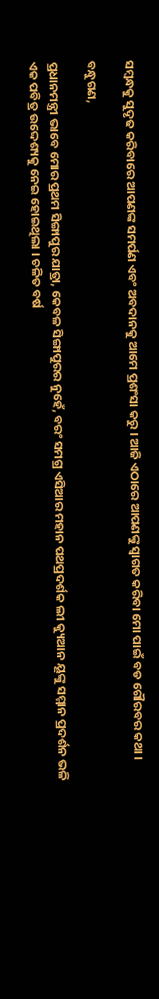ସମ୍ବନ୍ଧକୁ ସୁଦୃଢ କରିବାରେ ଆପଣଙ୍କ ସମର୍ପଣ ଏବଂ ଅବଦାନକୁ ଆମେ ପ୍ରଶଂସା କରୁ । ଆଜି ଏଠାରେ ଆପଣଙ୍କୁ ସ୍ୱାଗତ କରିବା ମୋ ପାଇଁ ବଡ ଗୌରବର କଥା ।

ବନ୍ଧୁଗଣ,

ପ୍ରଧାନମନ୍ତ୍ରୀ ଭାବେ ମୋର ପ୍ରଥମ ସିଙ୍ଗାପୁର ଯାତ୍ରା, କେବଳ ସିଙ୍ଗାପୁରର ନୁହେଁ, ବରଂ ସମଗ୍ର ଏସିଆର ମହାନ ପଥପ୍ରଦର୍ଶକ ଲୀ କ୍ୟୁଆନ ୟୂଙ୍କୁ ସମ୍ମାନ ପ୍ରଦର୍ଶନ ଭଳି ଏକ ପବିତ୍ର ଉଦ୍ଦେଶ୍ୟକୁ ନେଇ ହୋଇଥିଲା । ଚଳିତ ବର୍ଷ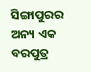ସିଙ୍ଗାପୁରର ଅନ୍ୟ ଏକ ବରପୁତ୍ର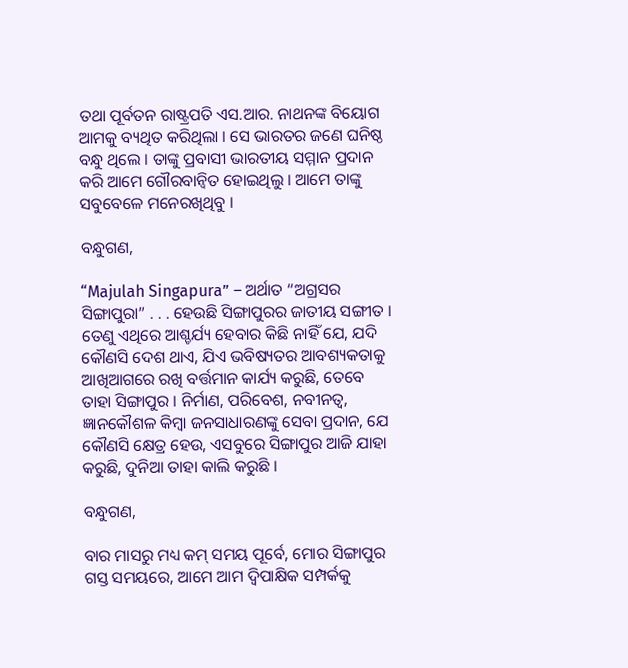ତଥା ପୂର୍ବତନ ରାଷ୍ଟ୍ରପତି ଏସ.ଆର. ନାଥନଙ୍କ ବିୟୋଗ ଆମକୁ ବ୍ୟଥିତ କରିଥିଲା । ସେ ଭାରତର ଜଣେ ଘନିଷ୍ଠ ବନ୍ଧୁ ଥିଲେ । ତାଙ୍କୁ ପ୍ରବାସୀ ଭାରତୀୟ ସମ୍ମାନ ପ୍ରଦାନ କରି ଆମେ ଗୌରବାନ୍ୱିତ ହୋଇଥିଲୁ । ଆମେ ତାଙ୍କୁ ସବୁବେଳେ ମନେରଖିଥିବୁ ।

ବନ୍ଧୁଗଣ,

“Majulah Singapura” – ଅର୍ଥାତ “ଅଗ୍ରସର ସିଙ୍ଗାପୁରା” . . . ହେଉଛି ସିଙ୍ଗାପୁରର ଜାତୀୟ ସଙ୍ଗୀତ । ତେଣୁ ଏଥିରେ ଆଶ୍ଚର୍ଯ୍ୟ ହେବାର କିଛି ନାହିଁ ଯେ, ଯଦି କୌଣସି ଦେଶ ଥାଏ, ଯିଏ ଭବିଷ୍ୟତର ଆବଶ୍ୟକତାକୁ ଆଖିଆଗରେ ରଖି ବର୍ତ୍ତମାନ କାର୍ଯ୍ୟ କରୁଛି, ତେବେ ତାହା ସିଙ୍ଗାପୁର । ନିର୍ମାଣ, ପରିବେଶ, ନବୀନତ୍ୱ, ଜ୍ଞାନକୌଶଳ କିମ୍ବା ଜନସାଧାରଣଙ୍କୁ ସେବା ପ୍ରଦାନ, ଯେ କୌଣସି କ୍ଷେତ୍ର ହେଉ, ଏସବୁରେ ସିଙ୍ଗାପୁର ଆଜି ଯାହା କରୁଛି, ଦୁନିଆ ତାହା କାଲି କରୁଛି ।

ବନ୍ଧୁଗଣ,

ବାର ମାସରୁ ମଧ୍ୟ କମ୍ ସମୟ ପୂର୍ବେ, ମୋର ସିଙ୍ଗାପୁର ଗସ୍ତ ସମୟରେ, ଆମେ ଆମ ଦ୍ୱିପାକ୍ଷିକ ସମ୍ପର୍କକୁ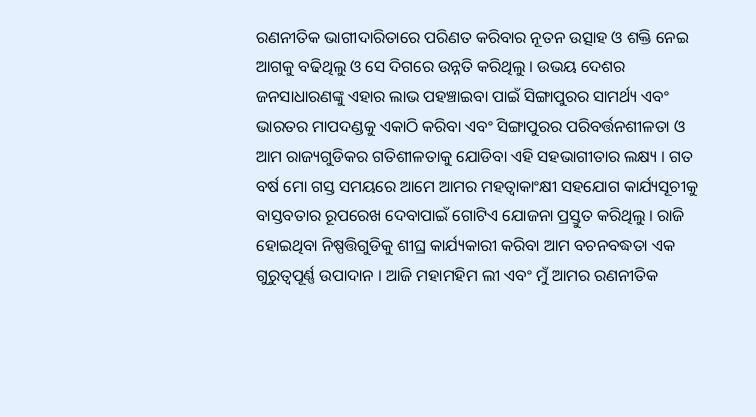ରଣନୀତିକ ଭାଗୀଦାରିତାରେ ପରିଣତ କରିବାର ନୂତନ ଉତ୍ସାହ ଓ ଶକ୍ତି ନେଇ ଆଗକୁ ବଢିଥିଲୁ ଓ ସେ ଦିଗରେ ଉନ୍ନତି କରିଥିଲୁ । ଉଭୟ ଦେଶର ଜନସାଧାରଣଙ୍କୁ ଏହାର ଲାଭ ପହଞ୍ଚାଇବା ପାଇଁ ସିଙ୍ଗାପୁରର ସାମର୍ଥ୍ୟ ଏବଂ ଭାରତର ମାପଦଣ୍ଡକୁ ଏକାଠି କରିବା ଏବଂ ସିଙ୍ଗାପୁରର ପରିବର୍ତ୍ତନଶୀଳତା ଓ ଆମ ରାଜ୍ୟଗୁଡିକର ଗତିଶୀଳତାକୁ ଯୋଡିବା ଏହି ସହଭାଗୀତାର ଲକ୍ଷ୍ୟ । ଗତ ବର୍ଷ ମୋ ଗସ୍ତ ସମୟରେ ଆମେ ଆମର ମହତ୍ୱାକାଂକ୍ଷୀ ସହଯୋଗ କାର୍ଯ୍ୟସୂଚୀକୁ ବାସ୍ତବତାର ରୂପରେଖ ଦେବାପାଇଁ ଗୋଟିଏ ଯୋଜନା ପ୍ରସ୍ତୁତ କରିଥିଲୁ । ରାଜି ହୋଇଥିବା ନିଷ୍ପତ୍ତିଗୁଡିକୁ ଶୀଘ୍ର କାର୍ଯ୍ୟକାରୀ କରିବା ଆମ ବଚନବଦ୍ଧତା ଏକ ଗୁରୁତ୍ୱପୂର୍ଣ୍ଣ ଉପାଦାନ । ଆଜି ମହାମହିମ ଲୀ ଏବଂ ମୁଁ ଆମର ରଣନୀତିକ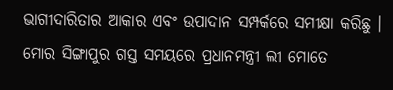ଭାଗୀଦାରିତାର ଆକାର ଏବଂ ଉପାଦାନ ସମ୍ପର୍କରେ ସମୀକ୍ଷା କରିଛୁ । ମୋର ସିଙ୍ଗାପୁର ଗସ୍ତ ସମୟରେ ପ୍ରଧାନମନ୍ତ୍ରୀ ଲୀ ମୋତେ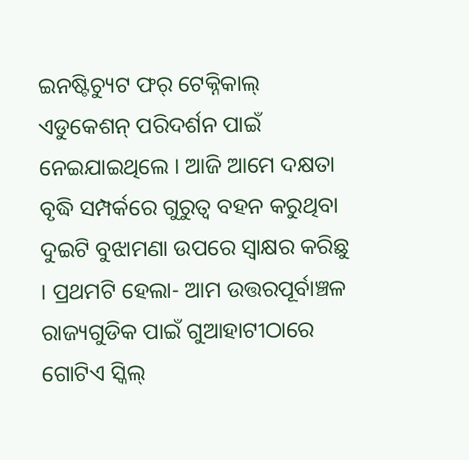ଇନଷ୍ଟିଚ୍ୟୁଟ ଫର୍ ଟେକ୍ନିକାଲ୍ ଏଡୁକେଶନ୍ ପରିଦର୍ଶନ ପାଇଁ ନେଇଯାଇଥିଲେ । ଆଜି ଆମେ ଦକ୍ଷତା ବୃଦ୍ଧି ସମ୍ପର୍କରେ ଗୁରୁତ୍ୱ ବହନ କରୁଥିବା ଦୁଇଟି ବୁଝାମଣା ଉପରେ ସ୍ୱାକ୍ଷର କରିଛୁ । ପ୍ରଥମଟି ହେଲା- ଆମ ଉତ୍ତରପୂର୍ବାଞ୍ଚଳ ରାଜ୍ୟଗୁଡିକ ପାଇଁ ଗୁଆହାଟୀଠାରେ ଗୋଟିଏ ସ୍କିଲ୍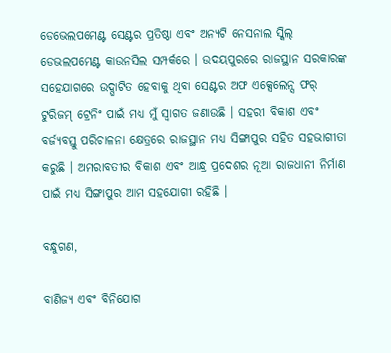ଡେଭେଲପମେଣ୍ଟ ସେଣ୍ଟର ପ୍ରତିଷ୍ଠା ଏବଂ ଅନ୍ୟଟି ନେସନାଲ ସ୍କିଲ୍ ଡେଭଲପମେଣ୍ଟ କାଉନସିଲ ସମ୍ପର୍କରେ । ଉଦୟପୁରରେ ରାଜସ୍ଥାନ ସରକାରଙ୍କ ସହେଯାଗରେ ଉଦ୍ଘାଟିତ ହେବାକୁ ଥିବା ସେଣ୍ଟର ଅଫ ଏକ୍ସେଲେନ୍ସ ଫର୍ ଟୁରିଜମ୍ ଟ୍ରେନିଂ ପାଇଁ ମଧ୍ୟ ମୁଁ ସ୍ୱାଗତ ଜଣାଉଛି । ସହରୀ ବିକାଶ ଏବଂ ବର୍ଜ୍ୟବସ୍ତୁ ପରିଚାଳନା କ୍ଷେତ୍ରରେ ରାଜସ୍ଥାନ ମଧ୍ୟ ସିଙ୍ଗାପୁର ସହିତ ସହଭାଗୀତା କରୁଛି । ଅମରାବତୀର ବିକାଶ ଏବଂ ଆନ୍ଧ୍ର ପ୍ରଦେଶର ନୂଆ ରାଜଧାନୀ ନିର୍ମାଣ ପାଇଁ ମଧ୍ୟ ସିଙ୍ଗାପୁର ଆମ ସହଯୋଗୀ ରହିଛି ।

ବନ୍ଧୁଗଣ,

ବାଣିଜ୍ୟ ଏବଂ ବିନିଯୋଗ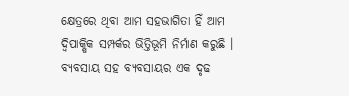କ୍ଷେତ୍ରରେ ଥିବା ଆମ ସହଭାଗିତା ହିଁ ଆମ ଦ୍ୱିପାକ୍ଷିକ ସମ୍ପର୍କର ଭିତ୍ତିଭୂମି ନିର୍ମାଣ କରୁଛି । ବ୍ୟବସାୟ ସହ ବ୍ୟବସାୟର ଏକ ଦୃଢ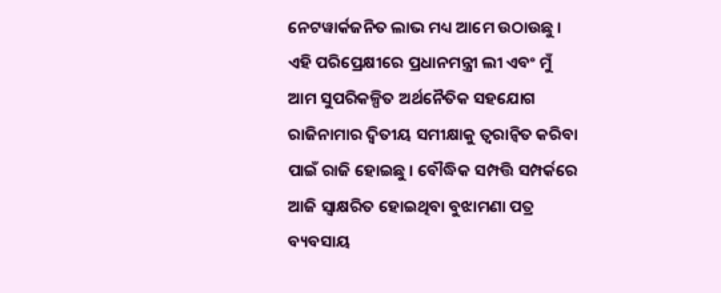ନେଟୱାର୍କଜନିତ ଲାଭ ମଧ୍ୟ ଆମେ ଉଠାଉଛୁ । ଏହି ପରିପ୍ରେକ୍ଷୀରେ ପ୍ରଧାନମନ୍ତ୍ରୀ ଲୀ ଏବଂ ମୁଁ ଆମ ସୁପରିକଳ୍ପିତ ଅର୍ଥନୈତିକ ସହଯୋଗ ରାଜିନାମାର ଦ୍ୱିତୀୟ ସମୀକ୍ଷାକୁ ତ୍ୱରାନ୍ୱିତ କରିବା ପାଇଁ ରାଜି ହୋଇଛୁ । ବୌଦ୍ଧିକ ସମ୍ପତ୍ତି ସମ୍ପର୍କରେ ଆଜି ସ୍ୱାକ୍ଷରିତ ହୋଇଥିବା ବୁଝାମଣା ପତ୍ର ବ୍ୟବସାୟ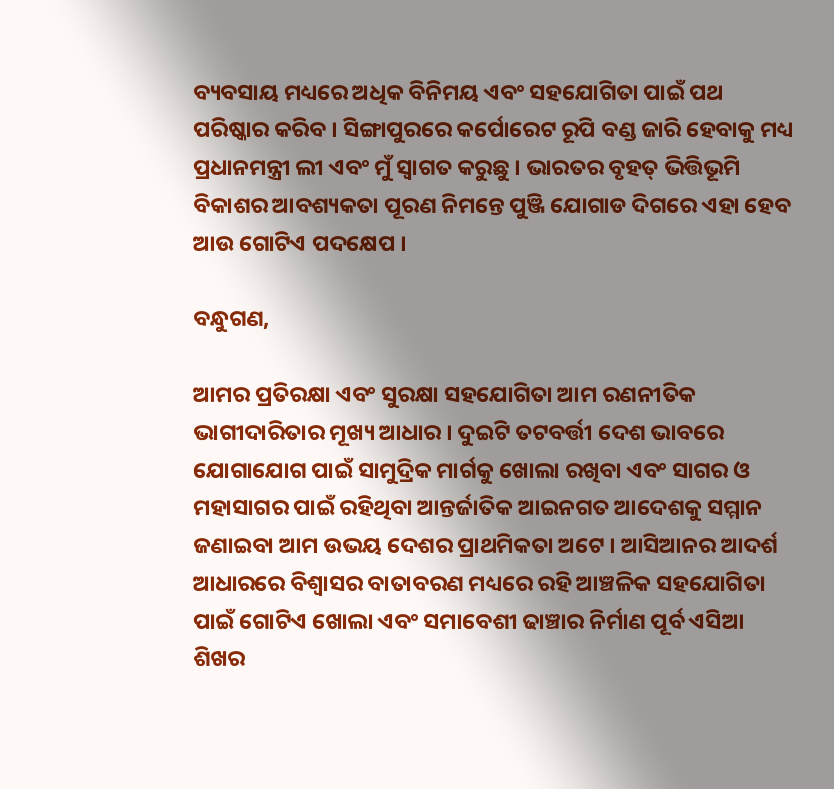ବ୍ୟବସାୟ ମଧ୍ୟରେ ଅଧିକ ବିନିମୟ ଏବଂ ସହଯୋଗିତା ପାଇଁ ପଥ ପରିଷ୍କାର କରିବ । ସିଙ୍ଗାପୁରରେ କର୍ପୋରେଟ ରୂପି ବଣ୍ଡ ଜାରି ହେବାକୁ ମଧ୍ୟ ପ୍ରଧାନମନ୍ତ୍ରୀ ଲୀ ଏବଂ ମୁଁ ସ୍ୱାଗତ କରୁଛୁ । ଭାରତର ବୃହତ୍ ଭିତ୍ତିଭୂମି ବିକାଶର ଆବଶ୍ୟକତା ପୂରଣ ନିମନ୍ତେ ପୁଞ୍ଜି ଯୋଗାଡ ଦିଗରେ ଏହା ହେବ ଆଉ ଗୋଟିଏ ପଦକ୍ଷେପ ।

ବନ୍ଧୁଗଣ,

ଆମର ପ୍ରତିରକ୍ଷା ଏବଂ ସୁରକ୍ଷା ସହଯୋଗିତା ଆମ ରଣନୀତିକ ଭାଗୀଦାରିତାର ମୂଖ୍ୟ ଆଧାର । ଦୁଇଟି ତଟବର୍ତ୍ତୀ ଦେଶ ଭାବରେ ଯୋଗାଯୋଗ ପାଇଁ ସାମୁଦ୍ରିକ ମାର୍ଗକୁ ଖୋଲା ରଖିବା ଏବଂ ସାଗର ଓ ମହାସାଗର ପାଇଁ ରହିଥିବା ଆନ୍ତର୍ଜାତିକ ଆଇନଗତ ଆଦେଶକୁ ସମ୍ମାନ ଜଣାଇବା ଆମ ଉଭୟ ଦେଶର ପ୍ରାଥମିକତା ଅଟେ । ଆସିଆନର ଆଦର୍ଶ ଆଧାରରେ ବିଶ୍ୱାସର ବାତାବରଣ ମଧ୍ୟରେ ରହି ଆଞ୍ଚଳିକ ସହଯୋଗିତା ପାଇଁ ଗୋଟିଏ ଖୋଲା ଏବଂ ସମାବେଶୀ ଢାଞ୍ଚାର ନିର୍ମାଣ ପୂର୍ବ ଏସିଆ ଶିଖର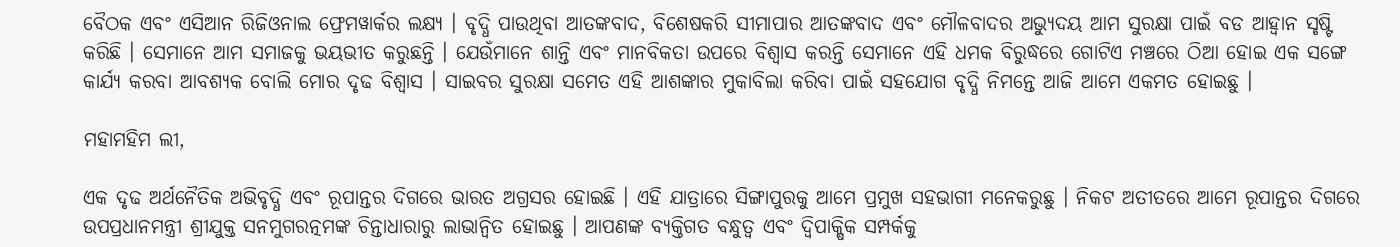ବୈଠକ ଏବଂ ଏସିଆନ ରିଜିଓନାଲ ଫ୍ରେମୱାର୍କର ଲକ୍ଷ୍ୟ । ବୃଦ୍ଧି ପାଉଥିବା ଆତଙ୍କବାଦ, ବିଶେଷକରି ସୀମାପାର ଆତଙ୍କବାଦ ଏବଂ ମୌଳବାଦର ଅଭ୍ୟୁଦୟ ଆମ ସୁରକ୍ଷା ପାଇଁ ବଡ ଆହ୍ୱାନ ସୃଷ୍ଟି କରିଛି । ସେମାନେ ଆମ ସମାଜକୁ ଭୟଭୀତ କରୁଛନ୍ତି । ଯେଉଁମାନେ ଶାନ୍ତି ଏବଂ ମାନବିକତା ଉପରେ ବିଶ୍ୱାସ କରନ୍ତି ସେମାନେ ଏହି ଧମକ ବିରୁଦ୍ଧରେ ଗୋଟିଏ ମଞ୍ଚରେ ଠିଆ ହୋଇ ଏକ ସଙ୍ଗେ କାର୍ଯ୍ୟ କରବା ଆବଶ୍ୟକ ବୋଲି ମୋର ଦୃଢ ବିଶ୍ୱାସ । ସାଇବର ସୁରକ୍ଷା ସମେତ ଏହି ଆଶଙ୍କାର ମୁକାବିଲା କରିବା ପାଇଁ ସହଯୋଗ ବୃଦ୍ଧି ନିମନ୍ତେ ଆଜି ଆମେ ଏକମତ ହୋଇଛୁ ।

ମହାମହିମ ଲୀ,

ଏକ ଦୃଢ ଅର୍ଥନୈତିକ ଅଭିବୃଦ୍ଧି ଏବଂ ରୂପାନ୍ତର ଦିଗରେ ଭାରତ ଅଗ୍ରସର ହୋଇଛି । ଏହି ଯାତ୍ରାରେ ସିଙ୍ଗାପୁରକୁ ଆମେ ପ୍ରମୁଖ ସହଭାଗୀ ମନେକରୁଛୁ । ନିକଟ ଅତୀତରେ ଆମେ ରୂପାନ୍ତର ଦିଗରେ ଉପପ୍ରଧାନମନ୍ତ୍ରୀ ଶ୍ରୀଯୁକ୍ତ ସନମୁଗରତ୍ନମଙ୍କ ଚିନ୍ତାଧାରାରୁ ଲାଭାନ୍ୱିତ ହୋଇଛୁ । ଆପଣଙ୍କ ବ୍ୟକ୍ତିଗତ ବନ୍ଧୁତ୍ୱ ଏବଂ ଦ୍ୱିପାକ୍ଷିକ ସମ୍ପର୍କକୁ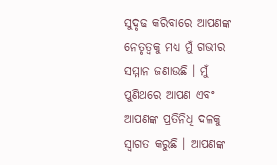ସୁଦୃଢ କରିବାରେ ଆପଣଙ୍କ ନେତୃତ୍ୱକୁ ମଧ୍ୟ ମୁଁ ଗଭୀର ସମ୍ମାନ ଜଣାଉଛି । ମୁଁ ପୁଣିଥରେ ଆପଣ ଏବଂ ଆପଣଙ୍କ ପ୍ରତିନିଧି ଦଳକୁ ସ୍ୱାଗତ କରୁଛି । ଆପଣଙ୍କ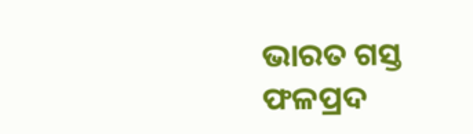ଭାରତ ଗସ୍ତ ଫଳପ୍ରଦ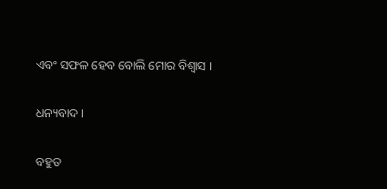ଏବଂ ସଫଳ ହେବ ବୋଲି ମୋର ବିଶ୍ୱାସ ।

ଧନ୍ୟବାଦ ।

ବହୁତ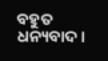ବହୁତ ଧନ୍ୟବାଦ ।